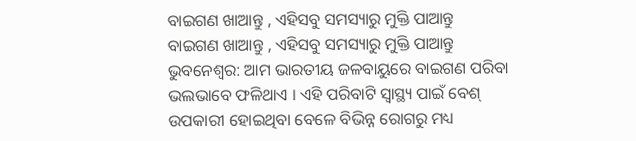ବାଇଗଣ ଖାଆନ୍ତୁ , ଏହିସବୁ ସମସ୍ୟାରୁ ମୁକ୍ତି ପାଆନ୍ତୁ
ବାଇଗଣ ଖାଆନ୍ତୁ , ଏହିସବୁ ସମସ୍ୟାରୁ ମୁକ୍ତି ପାଆନ୍ତୁ
ଭୁବନେଶ୍ୱର: ଆମ ଭାରତୀୟ ଜଳବାୟୁରେ ବାଇଗଣ ପରିବା ଭଲଭାବେ ଫଳିଥାଏ । ଏହି ପରିବାଟି ସ୍ୱାସ୍ଥ୍ୟ ପାଇଁ ବେଶ୍ ଉପକାରୀ ହୋଇଥିବା ବେଳେ ବିଭିନ୍ନ ରୋଗରୁ ମଧ୍ୟ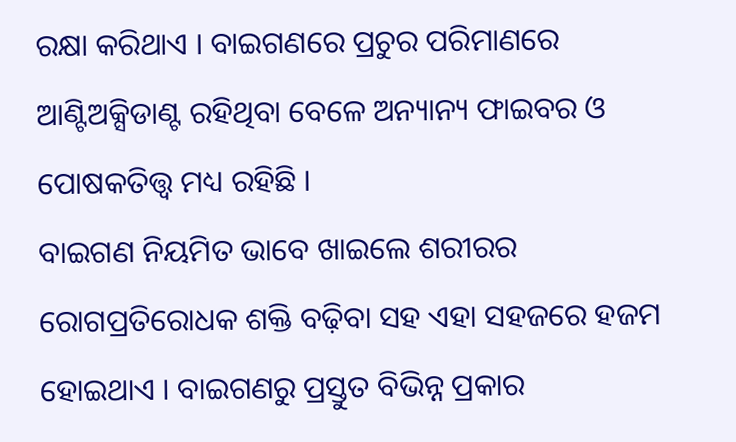ରକ୍ଷା କରିଥାଏ । ବାଇଗଣରେ ପ୍ରଚୁର ପରିମାଣରେ ଆଣ୍ଟିଅକ୍ସିଡାଣ୍ଟ ରହିଥିବା ବେଳେ ଅନ୍ୟାନ୍ୟ ଫାଇବର ଓ ପୋଷକତିତ୍ତ୍ୱ ମଧ୍ୟ ରହିଛି ।
ବାଇଗଣ ନିୟମିତ ଭାବେ ଖାଇଲେ ଶରୀରର ରୋଗପ୍ରତିରୋଧକ ଶକ୍ତି ବଢ଼ିବା ସହ ଏହା ସହଜରେ ହଜମ ହୋଇଥାଏ । ବାଇଗଣରୁ ପ୍ରସ୍ତୁତ ବିଭିନ୍ନ ପ୍ରକାର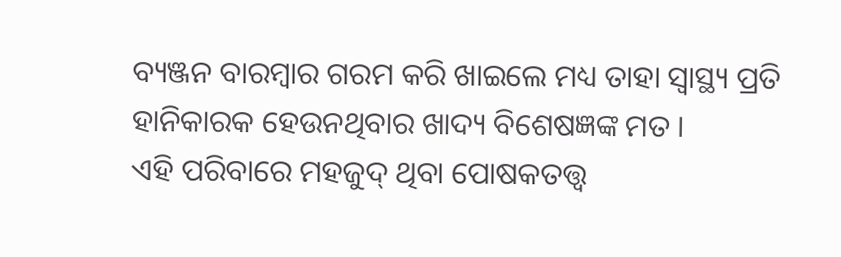ବ୍ୟଞ୍ଜନ ବାରମ୍ବାର ଗରମ କରି ଖାଇଲେ ମଧ୍ୟ ତାହା ସ୍ୱାସ୍ଥ୍ୟ ପ୍ରତି ହାନିକାରକ ହେଉନଥିବାର ଖାଦ୍ୟ ବିଶେଷଜ୍ଞଙ୍କ ମତ ।
ଏହି ପରିବାରେ ମହଜୁଦ୍ ଥିବା ପୋଷକତତ୍ତ୍ୱ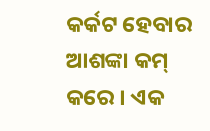କର୍କଟ ହେବାର ଆଶଙ୍କା କମ୍ କରେ । ଏକ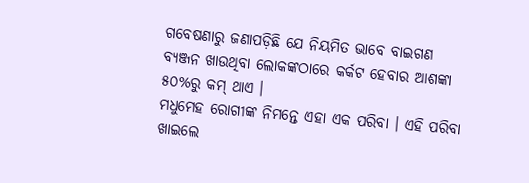ଗବେଷଣାରୁ ଜଣାପଡ଼ିଛି ଯେ ନିୟମିତ ଭାବେ ବାଇଗଣ ବ୍ୟଞ୍ଜନ ଖାଉଥିବା ଲୋକଙ୍କଠାରେ କର୍କଟ ହେବାର ଆଶଙ୍କା ୫୦%ରୁ କମ୍ ଥାଏ ।
ମଧୁମେହ ରୋଗୀଙ୍କ ନିମନ୍ତେ ଏହା ଏକ ପରିବା । ଏହି ପରିବା ଖାଇଲେ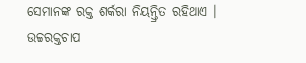ସେମାନଙ୍କ ରକ୍ତ ଶର୍କରା ନିୟନ୍ତ୍ରିତ ରହିଥାଏ । ଉଚ୍ଚରକ୍ତଚାପ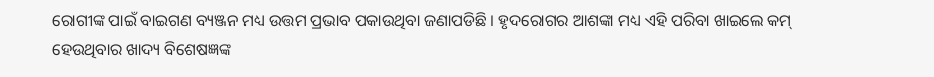ରୋଗୀଙ୍କ ପାଇଁ ବାଇଗଣ ବ୍ୟଞ୍ଜନ ମଧ୍ୟ ଉତ୍ତମ ପ୍ରଭାବ ପକାଉଥିବା ଜଣାପଡିଛି । ହୃଦରୋଗର ଆଶଙ୍କା ମଧ୍ୟ ଏହି ପରିବା ଖାଇଲେ କମ୍ ହେଉଥିବାର ଖାଦ୍ୟ ବିଶେଷଜ୍ଞଙ୍କ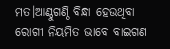ମତ।ଆଣ୍ଠୁଗଣ୍ଠି ବିନ୍ଧା ହେଉଥିବା ରୋଗୀ ନିୟମିତ ଭାବେ ବାଇଗଣ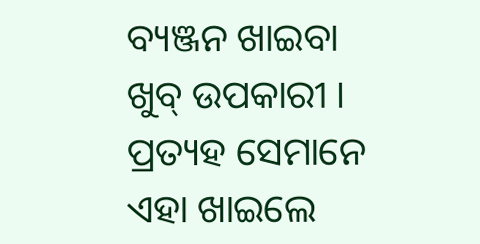ବ୍ୟଞ୍ଜନ ଖାଇବା ଖୁବ୍ ଉପକାରୀ । ପ୍ରତ୍ୟହ ସେମାନେ ଏହା ଖାଇଲେ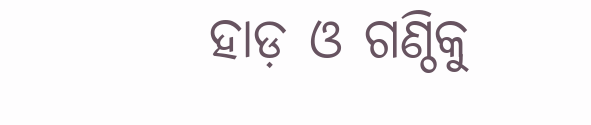ହାଡ଼ ଓ ଗଣ୍ଠିକୁ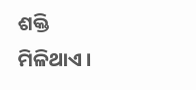ଶକ୍ତି ମିଳିଥାଏ ।